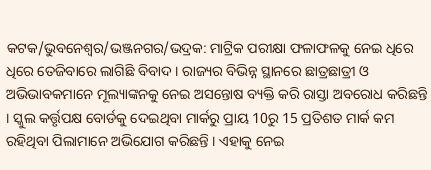କଟକ/ଭୁବନେଶ୍ବର/ଭଞ୍ଜନଗର/ଭଦ୍ରକ: ମାଟ୍ରିକ ପରୀକ୍ଷା ଫଳାଫଳକୁ ନେଇ ଧିରେ ଧିରେ ତେଜିବାରେ ଲାଗିଛି ବିବାଦ । ରାଜ୍ୟର ବିଭିନ୍ନ ସ୍ଥାନରେ ଛାତ୍ରଛାତ୍ରୀ ଓ ଅଭିଭାବକମାନେ ମୂଲ୍ୟାଙ୍କନକୁ ନେଇ ଅସନ୍ତୋଷ ବ୍ୟକ୍ତି କରି ରାସ୍ତା ଅବରୋଧ କରିଛନ୍ତି । ସ୍କୁଲ କର୍ତ୍ତୃପକ୍ଷ ବୋର୍ଡକୁ ଦେଇଥିବା ମାର୍କରୁ ପ୍ରାୟ 10ରୁ 15 ପ୍ରତିଶତ ମାର୍କ କମ ରହିଥିବା ପିଲାମାନେ ଅଭିଯୋଗ କରିଛନ୍ତି । ଏହାକୁ ନେଇ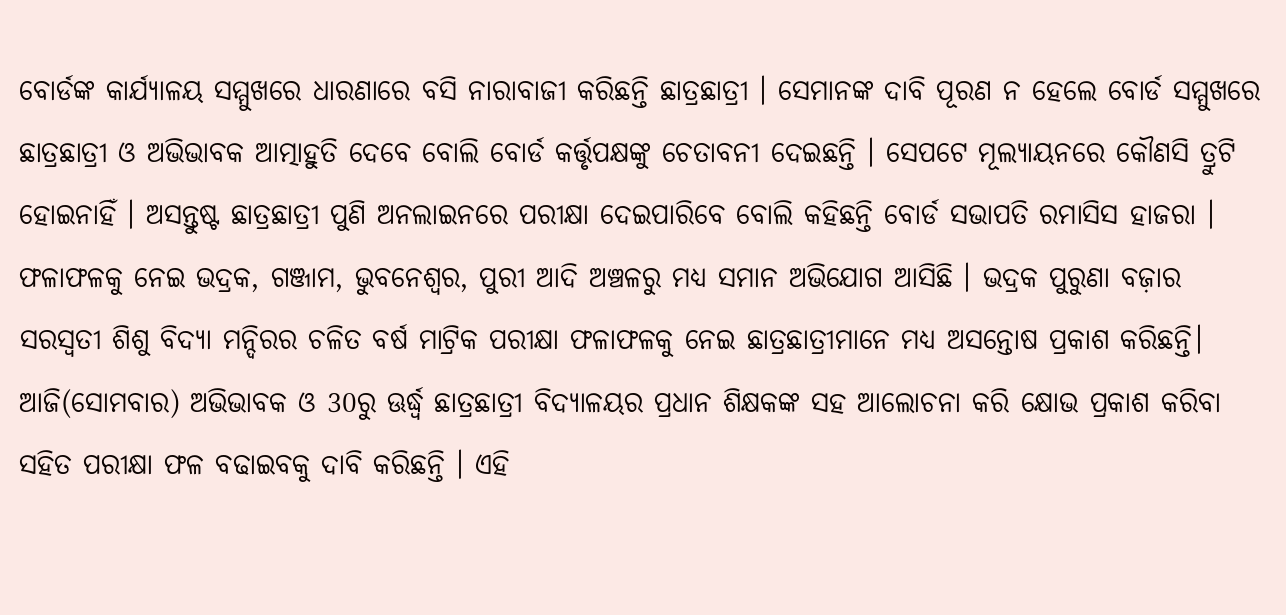ବୋର୍ଡଙ୍କ କାର୍ଯ୍ୟାଳୟ ସମ୍ମୁଖରେ ଧାରଣାରେ ବସି ନାରାବାଜୀ କରିଛନ୍ତି ଛାତ୍ରଛାତ୍ରୀ । ସେମାନଙ୍କ ଦାବି ପୂରଣ ନ ହେଲେ ବୋର୍ଡ ସମ୍ମୁଖରେ ଛାତ୍ରଛାତ୍ରୀ ଓ ଅଭିଭାବକ ଆତ୍ମାହୁତି ଦେବେ ବୋଲି ବୋର୍ଡ କର୍ତ୍ତୃପକ୍ଷଙ୍କୁ ଚେତାବନୀ ଦେଇଛନ୍ତି । ସେପଟେ ମୂଲ୍ୟାୟନରେ କୌଣସି ତ୍ରୁଟି ହୋଇନାହିଁ । ଅସନ୍ତୁଷ୍ଟ ଛାତ୍ରଛାତ୍ରୀ ପୁଣି ଅନଲାଇନରେ ପରୀକ୍ଷା ଦେଇପାରିବେ ବୋଲି କହିଛନ୍ତି ବୋର୍ଡ ସଭାପତି ରମାସିସ ହାଜରା ।
ଫଳାଫଳକୁ ନେଇ ଭଦ୍ରକ, ଗଞ୍ଜାମ, ଭୁବନେଶ୍ବର, ପୁରୀ ଆଦି ଅଞ୍ଚଳରୁ ମଧ୍ୟ ସମାନ ଅଭିଯୋଗ ଆସିଛି । ଭଦ୍ରକ ପୁରୁଣା ବଜ଼ାର ସରସ୍ୱତୀ ଶିଶୁ ବିଦ୍ୟା ମନ୍ଦିରର ଚଳିତ ବର୍ଷ ମାଟ୍ରିକ ପରୀକ୍ଷା ଫଳାଫଳକୁ ନେଇ ଛାତ୍ରଛାତ୍ରୀମାନେ ମଧ୍ୟ ଅସନ୍ତୋଷ ପ୍ରକାଶ କରିଛନ୍ତି। ଆଜି(ସୋମବାର) ଅଭିଭାବକ ଓ 30ରୁ ଊର୍ଦ୍ଧ୍ବ ଛାତ୍ରଛାତ୍ରୀ ବିଦ୍ୟାଳୟର ପ୍ରଧାନ ଶିକ୍ଷକଙ୍କ ସହ ଆଲୋଚନା କରି କ୍ଷୋଭ ପ୍ରକାଶ କରିବା ସହିତ ପରୀକ୍ଷା ଫଳ ବଢାଇବକୁ ଦାବି କରିଛନ୍ତି । ଏହି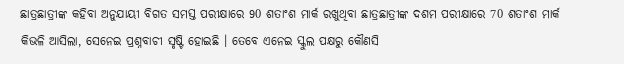ଛାତ୍ରଛାତ୍ରୀଙ୍କ କହିବା ଅନୁଯାୟୀ ବିଗତ ସମସ୍ତ ପରୀକ୍ଷାରେ 90 ଶତାଂଶ ମାର୍କ ରଖୁଥିବା ଛାତ୍ରଛାତ୍ରୀଙ୍କ ଦଶମ ପରୀକ୍ଷାରେ 70 ଶତାଂଶ ମାର୍କ କିଭଳି ଆସିଲା, ସେନେଇ ପ୍ରଶ୍ନବାଚୀ ସୃଷ୍ଟି ହୋଇଛି । ତେବେ ଏନେଇ ସ୍କୁଲ ପକ୍ଷରୁ କୌଣସି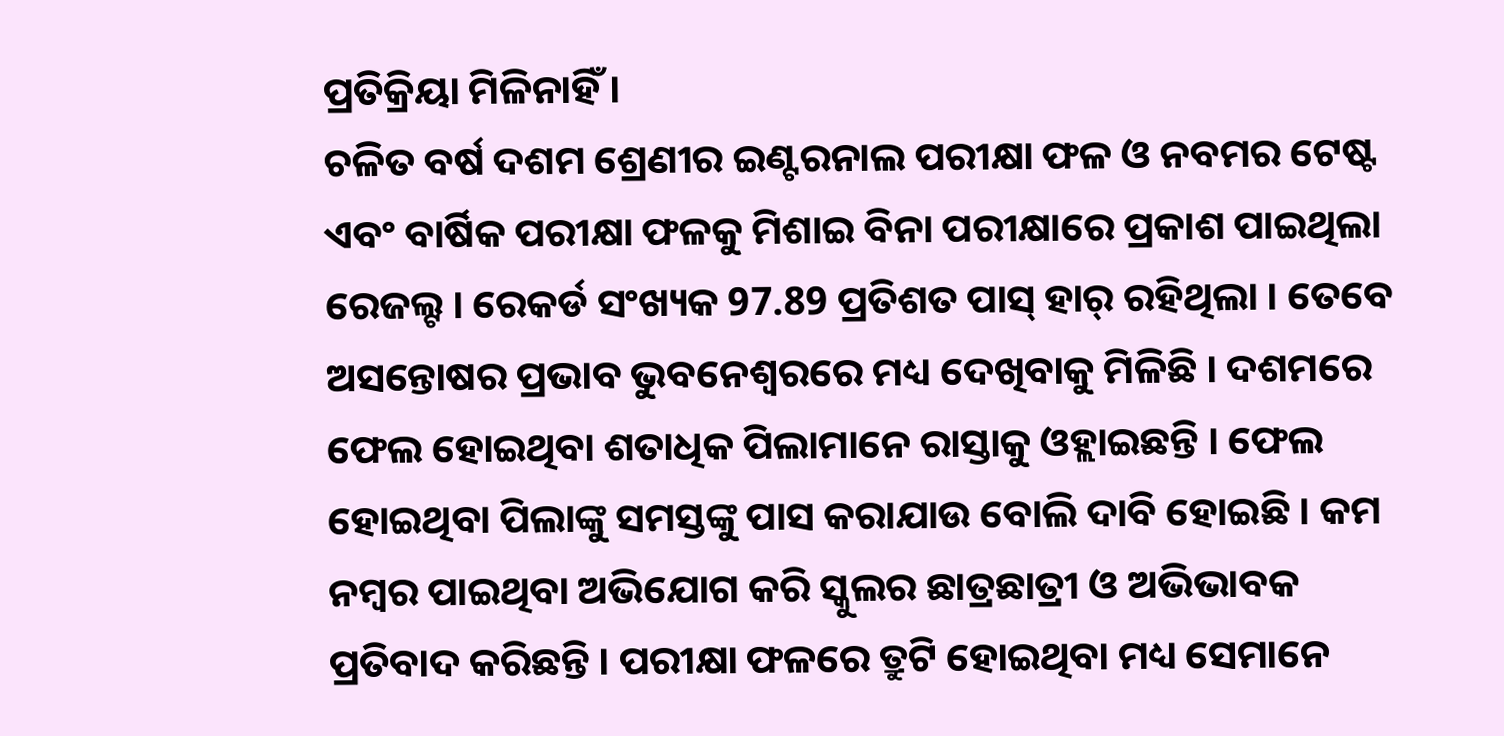ପ୍ରତିକ୍ରିୟା ମିଳିନାହିଁ ।
ଚଳିତ ବର୍ଷ ଦଶମ ଶ୍ରେଣୀର ଇଣ୍ଟରନାଲ ପରୀକ୍ଷା ଫଳ ଓ ନବମର ଟେଷ୍ଟ ଏବଂ ବାର୍ଷିକ ପରୀକ୍ଷା ଫଳକୁ ମିଶାଇ ବିନା ପରୀକ୍ଷାରେ ପ୍ରକାଶ ପାଇଥିଲା ରେଜଲ୍ଟ । ରେକର୍ଡ ସଂଖ୍ୟକ 97.89 ପ୍ରତିଶତ ପାସ୍ ହାର୍ ରହିଥିଲା । ତେବେ ଅସନ୍ତୋଷର ପ୍ରଭାବ ଭୁବନେଶ୍ୱରରେ ମଧ୍ୟ ଦେଖିବାକୁ ମିଳିଛି । ଦଶମରେ ଫେଲ ହୋଇଥିବା ଶତାଧିକ ପିଲାମାନେ ରାସ୍ତାକୁ ଓହ୍ଲାଇଛନ୍ତି । ଫେଲ ହୋଇଥିବା ପିଲାଙ୍କୁ ସମସ୍ତଙ୍କୁ ପାସ କରାଯାଉ ବୋଲି ଦାବି ହୋଇଛି । କମ ନମ୍ବର ପାଇଥିବା ଅଭିଯୋଗ କରି ସ୍କୁଲର ଛାତ୍ରଛାତ୍ରୀ ଓ ଅଭିଭାବକ ପ୍ରତିବାଦ କରିଛନ୍ତି । ପରୀକ୍ଷା ଫଳରେ ତ୍ରୁଟି ହୋଇଥିବା ମଧ୍ୟ ସେମାନେ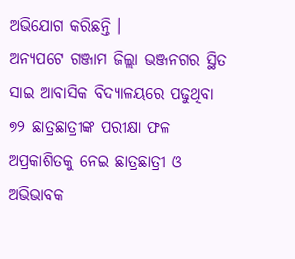ଅଭିଯୋଗ କରିଛନ୍ତି ।
ଅନ୍ୟପଟେ ଗଞ୍ଜାମ ଜିଲ୍ଲା ଭଞ୍ଜନଗର ସ୍ଥିତ ସାଇ ଆବାସିକ ବିଦ୍ୟାଳୟରେ ପଢୁଥିବା ୭୨ ଛାତ୍ରଛାତ୍ରୀଙ୍କ ପରୀକ୍ଷା ଫଳ ଅପ୍ରକାଶିତକୁ ନେଇ ଛାତ୍ରଛାତ୍ରୀ ଓ ଅଭିଭାବକ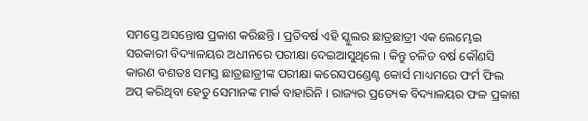ସମସ୍ତେ ଅସନ୍ତୋଷ ପ୍ରକାଶ କରିଛନ୍ତି । ପ୍ରତିବର୍ଷ ଏହି ସ୍କୁଲର ଛାତ୍ରଛାତ୍ରୀ ଏକ ଲେମ୍ଭେଇ ସରକାରୀ ବିଦ୍ୟାଳୟର ଅଧୀନରେ ପରୀକ୍ଷା ଦେଇଆସୁଥିଲେ । କିନ୍ତୁ ଚଳିତ ବର୍ଷ କୌଣସି କାରଣ ବଶତଃ ସମସ୍ତ ଛାତ୍ରଛାତ୍ରୀଙ୍କ ପରୀକ୍ଷା କରେସପଣ୍ଡେଣ୍ଟ କୋର୍ସ ମାଧ୍ୟମରେ ଫର୍ମ ଫିଲ ଅପ୍ କରିଥିବା ହେତୁ ସେମାନଙ୍କ ମାର୍କ ବାହାରିନି । ରାଜ୍ୟର ପ୍ରତ୍ୟେକ ବିଦ୍ୟାଳୟର ଫଳ ପ୍ରକାଶ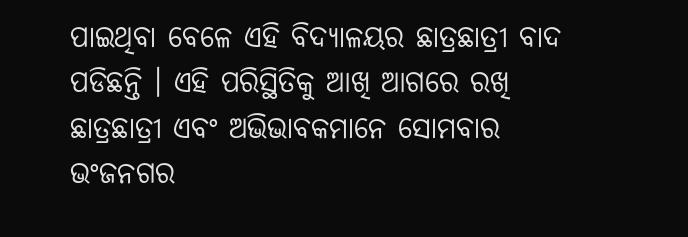ପାଇଥିବା ବେଳେ ଏହି ବିଦ୍ୟାଳୟର ଛାତ୍ରଛାତ୍ରୀ ବାଦ ପଡିଛନ୍ତି । ଏହି ପରିସ୍ଥିତିକୁ ଆଖି ଆଗରେ ରଖି ଛାତ୍ରଛାତ୍ରୀ ଏବଂ ଅଭିଭାବକମାନେ ସୋମବାର ଭଂଜନଗର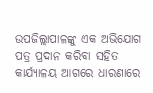ଉପଜିଲ୍ଲାପାଳଙ୍କୁ ଏକ ଅଭିଯୋଗ ପତ୍ର ପ୍ରଦାନ କରିବା ସହିତ କାର୍ଯ୍ୟାଳୟ ଆଗରେ ଧାରଣାରେ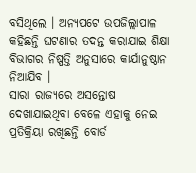ବସିଥିଲେ । ଅନ୍ୟପଟେ ଉପଜିଲ୍ଲାପାଳ କହିଛନ୍ତି ଘଟଣାର ତଦନ୍ତ କରାଯାଇ ଶିକ୍ଷା ବିଭାଗର ନିଷ୍ପତ୍ତି ଅନୁସାରେ କାର୍ଯାନୁଷ୍ଠାନ ନିଆଯିବ ।
ସାରା ରାଜ୍ୟରେ ଅସନ୍ତୋଷ ଦେଖାଯାଇଥିବା ବେଳେ ଏହାକୁ ନେଇ ପ୍ରତିକ୍ରିୟା ରଖିଛନ୍ତି ବୋର୍ଡ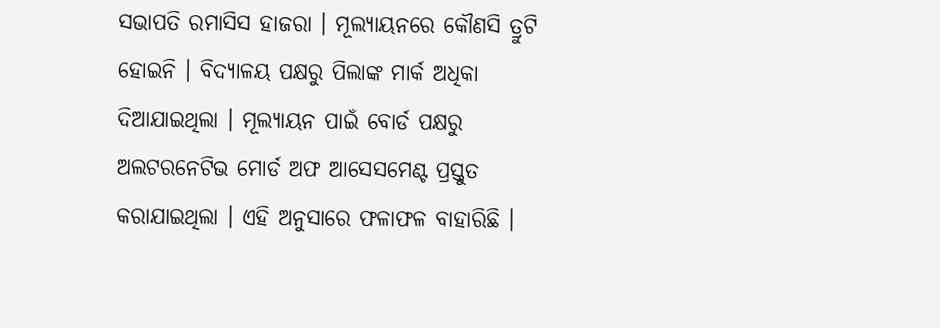ସଭାପତି ରମାସିସ ହାଜରା । ମୂଲ୍ୟାୟନରେ କୌଣସି ତ୍ରୁଟି ହୋଇନି । ବିଦ୍ୟାଳୟ ପକ୍ଷରୁ ପିଲାଙ୍କ ମାର୍କ ଅଧିକା ଦିଆଯାଇଥିଲା । ମୂଲ୍ୟାୟନ ପାଇଁ ବୋର୍ଡ ପକ୍ଷରୁ ଅଲଟରନେଟିଭ ମୋର୍ଡ ଅଫ ଆସେସମେଣ୍ଟ ପ୍ରସ୍ତୁତ କରାଯାଇଥିଲା । ଏହି ଅନୁସାରେ ଫଳାଫଳ ବାହାରିଛି ।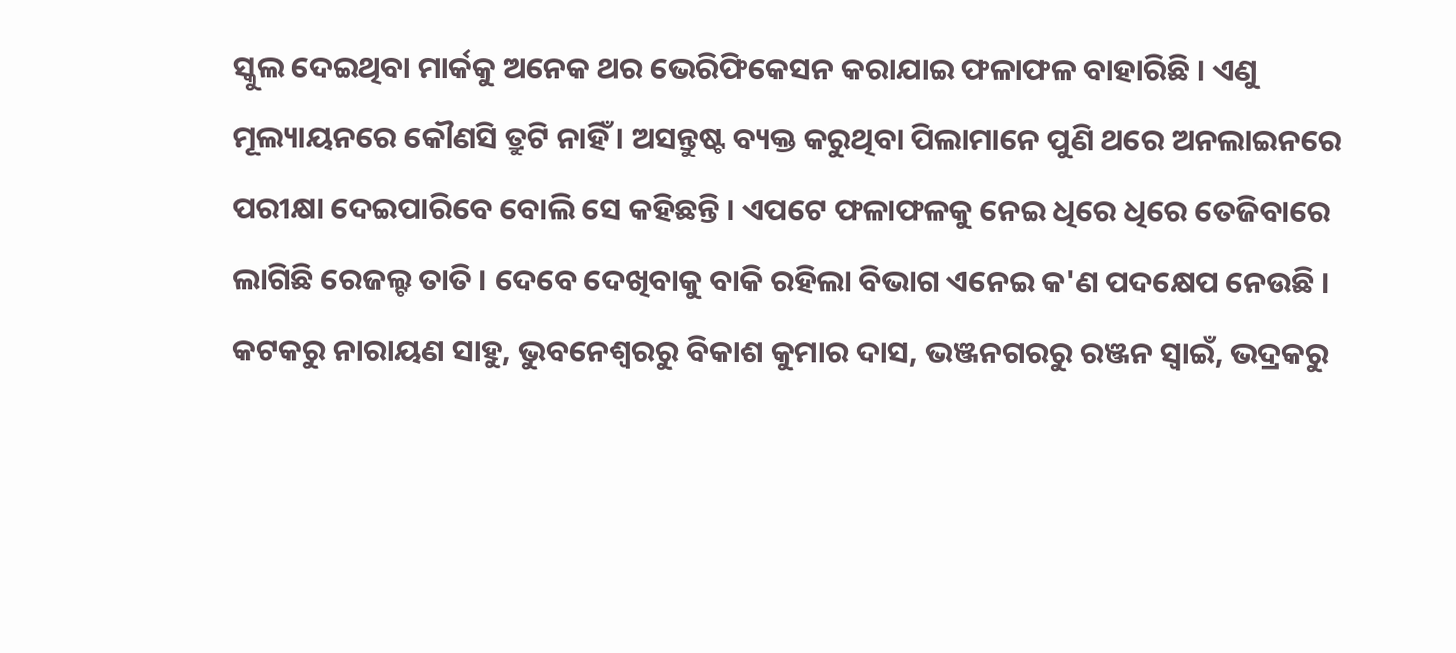ସ୍କୁଲ ଦେଇଥିବା ମାର୍କକୁ ଅନେକ ଥର ଭେରିଫିକେସନ କରାଯାଇ ଫଳାଫଳ ବାହାରିଛି । ଏଣୁ ମୂଲ୍ୟାୟନରେ କୌଣସି ତ୍ରୁଟି ନାହିଁ । ଅସନ୍ତୁଷ୍ଟ ବ୍ୟକ୍ତ କରୁଥିବା ପିଲାମାନେ ପୁଣି ଥରେ ଅନଲାଇନରେ ପରୀକ୍ଷା ଦେଇପାରିବେ ବୋଲି ସେ କହିଛନ୍ତି । ଏପଟେ ଫଳାଫଳକୁ ନେଇ ଧିରେ ଧିରେ ତେଜିବାରେ ଲାଗିଛି ରେଜଲ୍ଟ ତାତି । ଦେବେ ଦେଖିବାକୁ ବାକି ରହିଲା ବିଭାଗ ଏନେଇ କ'ଣ ପଦକ୍ଷେପ ନେଉଛି ।
କଟକରୁ ନାରାୟଣ ସାହୁ, ଭୁବନେଶ୍ବରରୁ ବିକାଶ କୁମାର ଦାସ, ଭଞ୍ଜନଗରରୁ ରଞ୍ଜନ ସ୍ବାଇଁ, ଭଦ୍ରକରୁ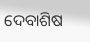ଦେବାଶିଷ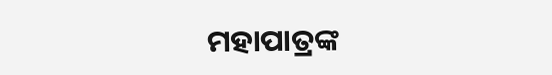ମହାପାତ୍ରଙ୍କ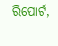ରିପୋର୍ଟ,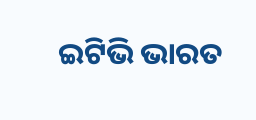ଇଟିଭି ଭାରତ